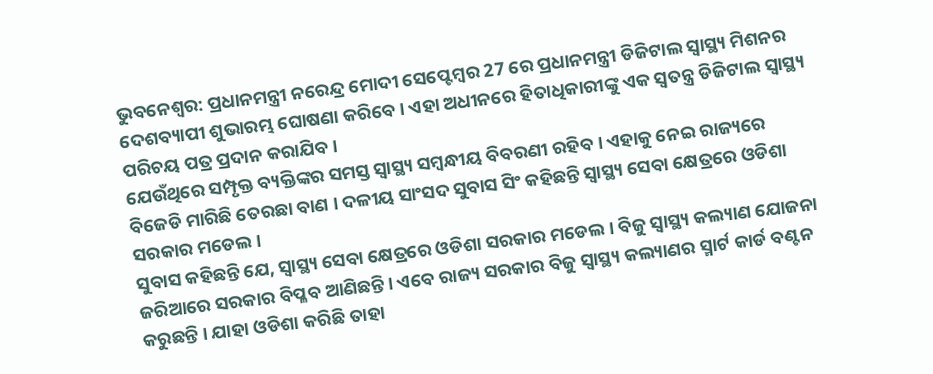ଭୁବନେଶ୍ବର: ପ୍ରଧାନମନ୍ତ୍ରୀ ନରେନ୍ଦ୍ର ମୋଦୀ ସେପ୍ଟେମ୍ବର 27 ରେ ପ୍ରଧାନମନ୍ତ୍ରୀ ଡିଜିଟାଲ ସ୍ବାସ୍ଥ୍ୟ ମିଶନର ଦେଶବ୍ୟାପୀ ଶୁଭାରମ୍ଭ ଘୋଷଣା କରିବେ । ଏହା ଅଧୀନରେ ହିତାଧିକାରୀଙ୍କୁ ଏକ ସ୍ବତନ୍ତ୍ର ଡିଜିଟାଲ ସ୍ବାସ୍ଥ୍ୟ ପରିଚୟ ପତ୍ର ପ୍ରଦାନ କରାଯିବ ।
ଯେଉଁଥିରେ ସମ୍ପୃକ୍ତ ବ୍ୟକ୍ତିଙ୍କର ସମସ୍ତ ସ୍ବାସ୍ଥ୍ୟ ସମ୍ବନ୍ଧୀୟ ବିବରଣୀ ରହିବ । ଏହାକୁ ନେଇ ରାଜ୍ୟରେ ବିଜେଡି ମାରିଛି ତେରଛା ବାଣ । ଦଳୀୟ ସାଂସଦ ସୁବାସ ସିଂ କହିଛନ୍ତି ସ୍ବାସ୍ଥ୍ୟ ସେବା କ୍ଷେତ୍ରରେ ଓଡିଶା ସରକାର ମଡେଲ ।
ସୁବାସ କହିଛନ୍ତି ଯେ, ସ୍ବାସ୍ଥ୍ୟ ସେବା କ୍ଷେତ୍ରରେ ଓଡିଶା ସରକାର ମଡେଲ । ବିଜୁ ସ୍ବାସ୍ଥ୍ୟ କଲ୍ୟାଣ ଯୋଜନା ଜରିଆରେ ସରକାର ବିପ୍ଳବ ଆଣିଛନ୍ତି । ଏବେ ରାଜ୍ୟ ସରକାର ବିଜୁ ସ୍ବାସ୍ଥ୍ୟ କଲ୍ୟାଣର ସ୍ମାର୍ଟ କାର୍ଡ ବଣ୍ଟନ କରୁଛନ୍ତି । ଯାହା ଓଡିଶା କରିଛି ତାହା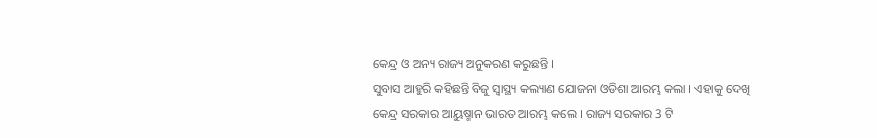କେନ୍ଦ୍ର ଓ ଅନ୍ୟ ରାଜ୍ୟ ଅନୁକରଣ କରୁଛନ୍ତି ।
ସୁବାସ ଆହୁରି କହିଛନ୍ତି ବିଜୁ ସ୍ବାସ୍ଥ୍ୟ କଲ୍ୟାଣ ଯୋଜନା ଓଡିଶା ଆରମ୍ଭ କଲା । ଏହାକୁ ଦେଖି କେନ୍ଦ୍ର ସରକାର ଆୟୁଷ୍ମାନ ଭାରତ ଆରମ୍ଭ କଲେ । ରାଜ୍ୟ ସରକାର 3 ଟି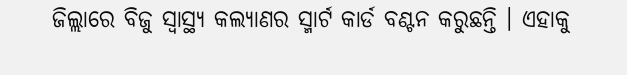ଜିଲ୍ଲାରେ ବିଜୁ ସ୍ବାସ୍ଥ୍ୟ କଲ୍ୟାଣର ସ୍ମାର୍ଟ କାର୍ଡ ବଣ୍ଟନ କରୁଛନ୍ତି । ଏହାକୁ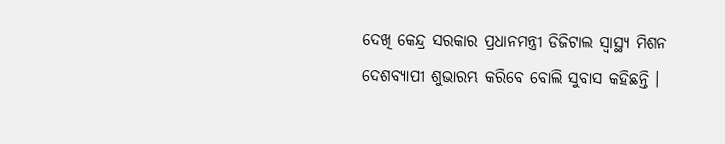ଦେଖି କେନ୍ଦ୍ର ସରକାର ପ୍ରଧାନମନ୍ତ୍ରୀ ଡିଜିଟାଲ ସ୍ବାସ୍ଥ୍ୟ ମିଶନ ଦେଶବ୍ୟାପୀ ଶୁଭାରମ୍ଭ କରିବେ ବୋଲି ସୁବାସ କହିଛନ୍ତି ।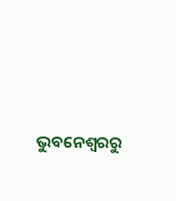ଭୁବନେଶ୍ବରରୁ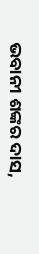ଭବାନୀ ଶଙ୍କର ଦାସ,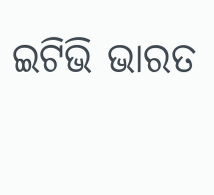ଇଟିଭି ଭାରତ